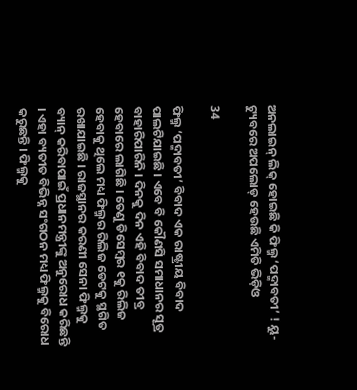ଅନଲାଇନ୍ ଲିକ୍ ହୋଇଛି କି ଫିଲ୍ମ ‘ପଦ୍ମାବତୀ’ ! ୟୁ-ଟ୍ୟୁବରେ ଅପଲୋଡ୍ ହେଉଛି ଏମିତି ଭିଡ଼ିଓ

34

ଫିଲ୍ମ ‘ପଦ୍ମାବତୀ’ ବିବାଦ ଏକ ରାଷ୍ଟ୍ରୀୟ ବିବାଦ ପାଲଟିଯାଇଛି । ଏବେ ବି କୌଣସି ସମାଧାନର ସୂତ୍ର ବାହାରିପାରିନି । ଦିନକୁ ଦିନ ଏହି ବିବାଦ ତୀବ୍ର ହେବାରେ ଲାଗିଛି । ତେଣୁ ଡିସେମ୍ବର ୧କୁ ରିଲିଜ ହେବାକୁ ଥିଲେ ମଧ୍ୟ ଫିଲ୍ମର ରିଲିଜ ଡେଟକୁ ସ୍ଥଗିତ ରଖାଯାଇଛି । ରାଜସ୍ଥାନର କରଣୀ ସେନା ଫିଲ୍ମକୁ ବ୍ୟାନ୍ କରିବାପାଇଁ ପ୍ରଧାନମନ୍ତ୍ରୀଙ୍କୁ ଅନୁରୋଧ କରିଛନ୍ତି । ଏହା ବ୍ୟତୀତ ବିଭିନ୍ନ ସଂଗଠନ ମଧ୍ୟ ଫିଲ୍ମକୁ ବିରୋଧ କରୁଛନ୍ତି । ଫିଲ୍ମକୁ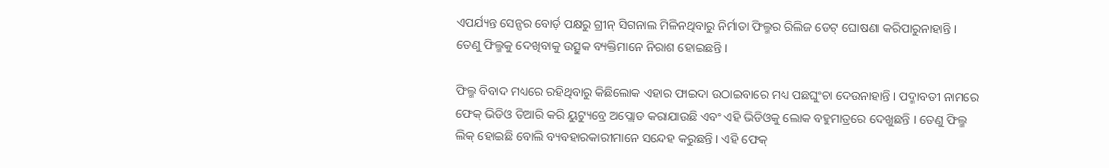ଏପର୍ଯ୍ୟନ୍ତ ସେନ୍ସର ବୋର୍ଡ଼ ପକ୍ଷରୁ ଗ୍ରୀନ୍ ସିଗନାଲ ମିଳିନଥିବାରୁ ନିର୍ମାତା ଫିଲ୍ମର ରିଲିଜ ଡେଟ୍ ଘୋଷଣା କରିପାରୁନାହାନ୍ତି । ତେଣୁ ଫିଲ୍ମକୁ ଦେଖିବାକୁ ଉତ୍ସୁକ ବ୍ୟକ୍ତିମାନେ ନିରାଶ ହୋଇଛନ୍ତି ।

ଫିଲ୍ମ ବିବାଦ ମଧ୍ୟରେ ରହିଥିବାରୁ କିଛିଲୋକ ଏହାର ଫାଇଦା ଉଠାଇବାରେ ମଧ୍ୟ ପଛଘୁଂଚା ଦେଉନାହାନ୍ତି । ପଦ୍ମାବତୀ ନାମରେ ଫେକ୍ ଭିଡିଓ ତିଆରି କରି ୟୁଟ୍ୟୁବ୍ରେ ଅପ୍ଲୋଡ କରାଯାଉଛି ଏବଂ ଏହି ଭିଡିଓକୁ ଲୋକ ବହୁମାତ୍ରରେ ଦେଖୁଛନ୍ତି । ତେଣୁ ଫିଲ୍ମ ଲିକ୍ ହୋଇଛି ବୋଲି ବ୍ୟବହାରକାରୀମାନେ ସନ୍ଦେହ କରୁଛନ୍ତି । ଏହି ଫେକ୍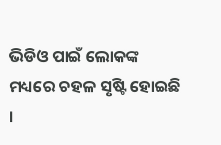ଭିଡିଓ ପାଇଁ ଲୋକଙ୍କ ମଧ୍ୟରେ ଚହଳ ସୃଷ୍ଟି ହୋଇଛି ।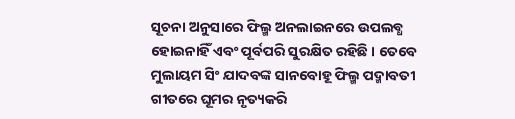ସୂଚନା ଅନୁସାରେ ଫିଲ୍ମ ଅନଲାଇନରେ ଉପଲବ୍ଧ ହୋଇନାହିଁ ଏବଂ ପୂର୍ବପରି ସୁରକ୍ଷିତ ରହିଛି । ତେବେ ମୁଲାୟମ ସିଂ ଯାଦବଙ୍କ ସାନବୋହୂ ଫିଲ୍ମ ପଦ୍ମାବତୀ ଗୀତରେ ଘୂମର ନୃତ୍ୟକରି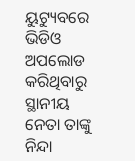ୟୁଟ୍ୟୁବରେ ଭିଡିଓ ଅପଲୋଡ କରିଥିବାରୁ ସ୍ଥାନୀୟ ନେତା ତାଙ୍କୁ ନିନ୍ଦା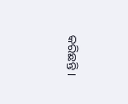କରିଛନ୍ତି ।